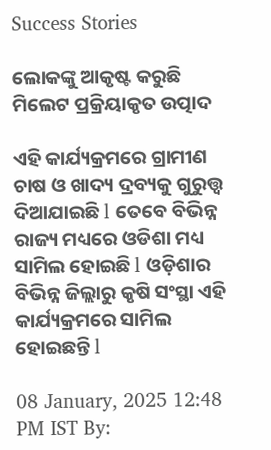Success Stories

ଲୋକଙ୍କୁ ଆକୃଷ୍ଟ କରୁଛି ମିଲେଟ ପ୍ରକ୍ରିୟାକୃତ ଉତ୍ପାଦ

ଏହି କାର୍ଯ୍ୟକ୍ରମରେ ଗ୍ରାମୀଣ ଚାଷ ଓ ଖାଦ୍ୟ ଦ୍ରବ୍ୟକୁ ଗୁରୁତ୍ତ୍ଵ ଦିଆଯାଇଛି l ତେବେ ବିଭିନ୍ନ ରାଜ୍ୟ ମଧ୍ୟରେ ଓଡିଶା ମଧ୍ୟ ସାମିଲ ହୋଇଛି l ଓଡ଼ିଶାର ବିଭିନ୍ନ ଜିଲ୍ଲାରୁ କୃଷି ସଂସ୍ଥା ଏହି କାର୍ଯ୍ୟକ୍ରମରେ ସାମିଲ ହୋଇଛନ୍ତି l

08 January, 2025 12:48 PM IST By: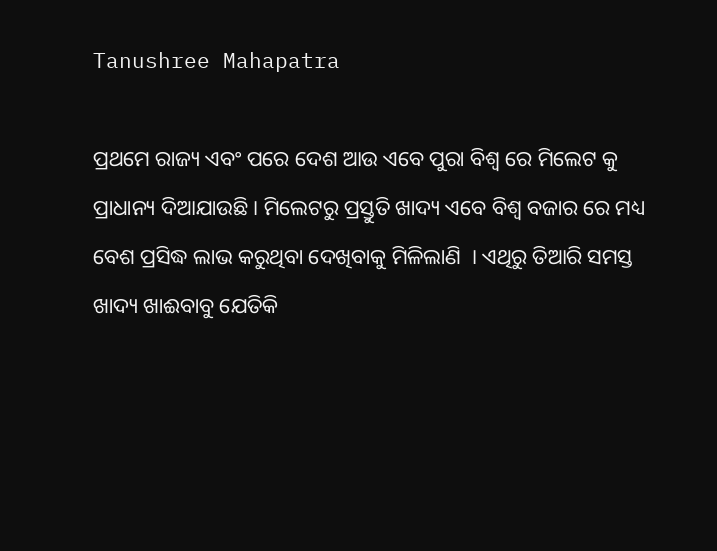Tanushree Mahapatra

ପ୍ରଥମେ ରାଜ୍ୟ ଏବଂ ପରେ ଦେଶ ଆଉ ଏବେ ପୁରା ବିଶ୍ୱ ରେ ମିଲେଟ କୁ ପ୍ରାଧାନ୍ୟ ଦିଆଯାଉଛି । ମିଲେଟରୁ ପ୍ରସ୍ତୁତି ଖାଦ୍ୟ ଏବେ ବିଶ୍ୱ ବଜାର ରେ ମଧ୍ୟ ବେଶ ପ୍ରସିଦ୍ଧ ଲାଭ କରୁଥିବା ଦେଖିବାକୁ ମିଳିଲାଣି  । ଏଥିରୁ ତିଆରି ସମସ୍ତ ଖାଦ୍ୟ ଖାଈବାବୁ ଯେତିକି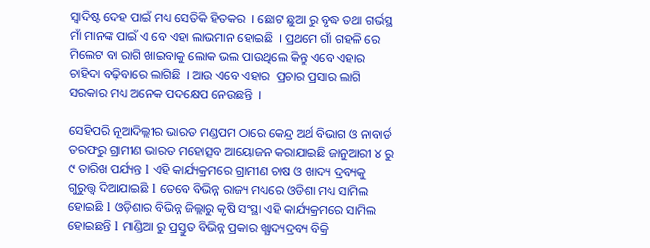ସ୍ୱାଦିଷ୍ଟ ଦେହ ପାଇଁ ମଧ୍ୟ ସେତିକି ହିତକର  । ଛୋଟ ଛୁଆ ରୁ ବୃଦ୍ଧ ତଥା ଗର୍ଭସ୍ଥ ମାଁ ମାନଙ୍କ ପାଇଁ ଏ ବେ ଏହା ଲାଭମାନ ହୋଇଛି  । ପ୍ରଥମେ ଗାଁ ଗହଳି ରେ ମିଲେଟ ବା ରାଗି ଖାଇବାକୁ ଲୋକ ଭଲ ପାଉଥିଲେ କିନ୍ତୁ ଏବେ ଏହାର ଚାହିଦା ବଢ଼ିବାରେ ଲାଗିଛି  । ଆଉ ଏବେ ଏହାର  ପ୍ରଚାର ପ୍ରସାର ଲାଗି ସରକାର ମଧ୍ୟ ଅନେକ ପଦକ୍ଷେପ ନେଉଛନ୍ତି  ।

ସେହିପରି ନୂଆଦିଲ୍ଲୀର ଭାରତ ମଣ୍ଡପମ ଠାରେ କେନ୍ଦ୍ର ଅର୍ଥ ବିଭାଗ ଓ ନାବାର୍ଡ ତରଫରୁ ଗ୍ରାମୀଣ ଭାରତ ମହୋତ୍ସବ ଆୟୋଜନ କରାଯାଇଛି ଜାନୁଆରୀ ୪ ରୁ ୯ ତାରିଖ ପର୍ଯ୍ୟନ୍ତ l ଏହି କାର୍ଯ୍ୟକ୍ରମରେ ଗ୍ରାମୀଣ ଚାଷ ଓ ଖାଦ୍ୟ ଦ୍ରବ୍ୟକୁ ଗୁରୁତ୍ତ୍ଵ ଦିଆଯାଇଛି l ତେବେ ବିଭିନ୍ନ ରାଜ୍ୟ ମଧ୍ୟରେ ଓଡିଶା ମଧ୍ୟ ସାମିଲ ହୋଇଛି l ଓଡ଼ିଶାର ବିଭିନ୍ନ ଜିଲ୍ଲାରୁ କୃଷି ସଂସ୍ଥା ଏହି କାର୍ଯ୍ୟକ୍ରମରେ ସାମିଲ ହୋଇଛନ୍ତି l ମାଣ୍ଡିଆ ରୁ ପ୍ରସ୍ତୁତ ବିଭିନ୍ନ ପ୍ରକାର ଖ୍ଯାଦ୍ୟଦ୍ରବ୍ୟ ବିକ୍ରି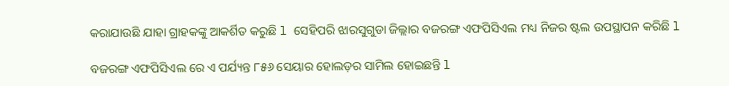କରାଯାଉଛି ଯାହା ଗ୍ରାହକଙ୍କୁ ଆକର୍ଶିତ କରୁଛି l ସେହିପରି ଝାରସୁଗୁଡା ଜିଲ୍ଲାର ବଜରଙ୍ଗ ଏଫପିସିଏଲ ମଧ୍ୟ ନିଜର ଷ୍ଟଲ ଉପସ୍ଥାପନ କରିଛି l

ବଜରଙ୍ଗ ଏଫପିସିଏଲ ରେ ଏ ପର୍ଯ୍ୟନ୍ତ ୮୫୬ ସେୟାର ହୋଲଡ଼ର ସାମିଲ ହୋଇଛନ୍ତି l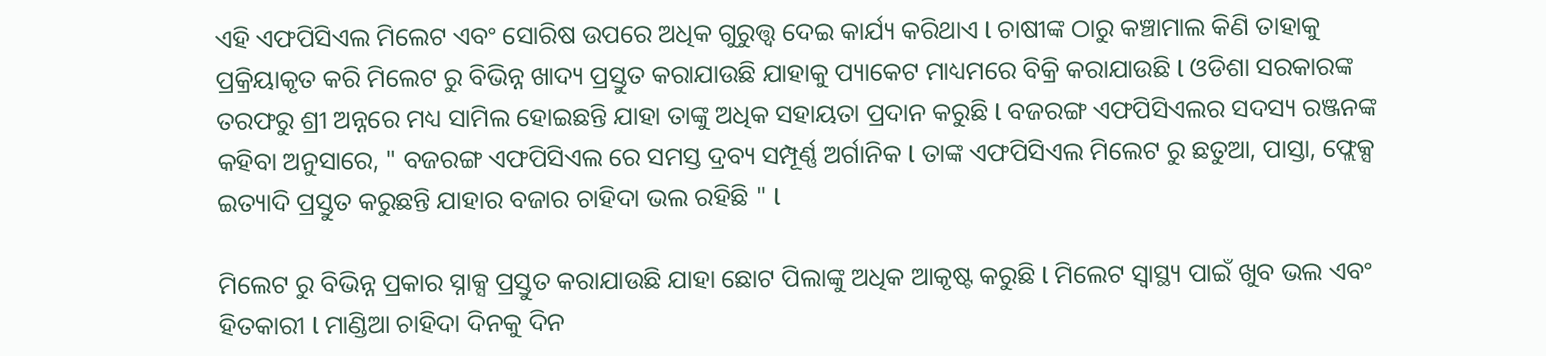ଏହି ଏଫପିସିଏଲ ମିଲେଟ ଏବଂ ସୋରିଷ ଉପରେ ଅଧିକ ଗୁରୁତ୍ତ୍ଵ ଦେଇ କାର୍ଯ୍ୟ କରିଥାଏ l ଚାଷୀଙ୍କ ଠାରୁ କଞ୍ଚାମାଲ କିଣି ତାହାକୁ ପ୍ରକ୍ରିୟାକୃତ କରି ମିଲେଟ ରୁ ବିଭିନ୍ନ ଖାଦ୍ୟ ପ୍ରସ୍ତୁତ କରାଯାଉଛି ଯାହାକୁ ପ୍ୟାକେଟ ମାଧ୍ୟମରେ ବିକ୍ରି କରାଯାଉଛି l ଓଡିଶା ସରକାରଙ୍କ ତରଫରୁ ଶ୍ରୀ ଅନ୍ନରେ ମଧ୍ୟ ସାମିଲ ହୋଇଛନ୍ତି ଯାହା ତାଙ୍କୁ ଅଧିକ ସହାୟତା ପ୍ରଦାନ କରୁଛି l ବଜରଙ୍ଗ ଏଫପିସିଏଲର ସଦସ୍ୟ ରଞ୍ଜନଙ୍କ କହିବା ଅନୁସାରେ, " ବଜରଙ୍ଗ ଏଫପିସିଏଲ ରେ ସମସ୍ତ ଦ୍ରବ୍ୟ ସମ୍ପୂର୍ଣ୍ଣ ଅର୍ଗାନିକ l ତାଙ୍କ ଏଫପିସିଏଲ ମିଲେଟ ରୁ ଛତୁଆ, ପାସ୍ତା, ଫ୍ଲେକ୍ସ ଇତ୍ୟାଦି ପ୍ରସ୍ତୁତ କରୁଛନ୍ତି ଯାହାର ବଜାର ଚାହିଦା ଭଲ ରହିଛି " l

ମିଲେଟ ରୁ ବିଭିନ୍ନ ପ୍ରକାର ସ୍ନାକ୍ସ ପ୍ରସ୍ତୁତ କରାଯାଉଛି ଯାହା ଛୋଟ ପିଲାଙ୍କୁ ଅଧିକ ଆକୃଷ୍ଟ କରୁଛି l ମିଲେଟ ସ୍ୱାସ୍ଥ୍ୟ ପାଇଁ ଖୁବ ଭଲ ଏବଂ ହିତକାରୀ l ମାଣ୍ଡିଆ ଚାହିଦା ଦିନକୁ ଦିନ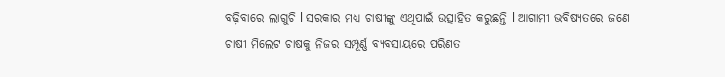ବଢ଼ିବାରେ ଲାଗୁଚି l ସରକାର ମଧ୍ୟ ଚାଷୀଙ୍କୁ ଏଥିପାଇଁ ଉତ୍ସାହିତ କରୁଛନ୍ତି l ଆଗାମୀ ଭବିଷ୍ୟତରେ ଜଣେ ଚାଷୀ ମିଲେଟ ଚାଷକୁ ନିଜର ସମ୍ପୂର୍ଣ୍ଣ ବ୍ୟବସାୟରେ ପରିଣତ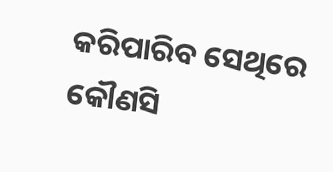କରିପାରିବ ସେଥିରେ କୌଣସି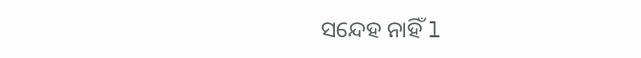ସନ୍ଦେହ ନାହିଁ l